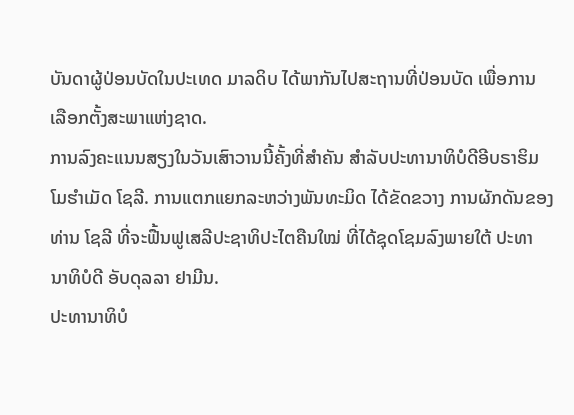ບັນດາຜູ້ປ່ອນບັດໃນປະເທດ ມາລດິບ ໄດ້ພາກັນໄປສະຖານທີ່ປ່ອນບັດ ເພື່ອການ
ເລືອກຕັ້ງສະພາແຫ່ງຊາດ.
ການລົງຄະແນນສຽງໃນວັນເສົາວານນີ້ຄັ້ງທີ່ສຳຄັນ ສຳລັບປະທານາທິບໍດີອີບຣາຮິມ
ໂມຮຳເມັດ ໂຊລີ. ການແຕກແຍກລະຫວ່າງພັນທະມິດ ໄດ້ຂັດຂວາງ ການຜັກດັນຂອງ
ທ່ານ ໂຊລີ ທີ່ຈະຟື້ນຟູເສລີປະຊາທິປະໄຕຄືນໃໝ່ ທີ່ໄດ້ຊຸດໂຊມລົງພາຍໃຕ້ ປະທາ
ນາທິບໍດີ ອັບດຸລລາ ຢາມີນ.
ປະທານາທິບໍ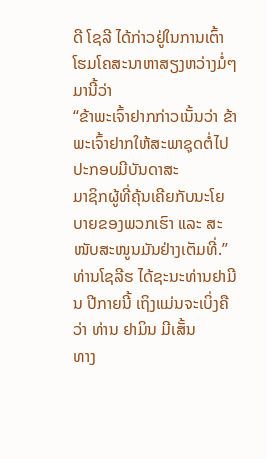ດີ ໂຊລີ ໄດ້ກ່າວຢູ່ໃນການເຕົ້າໂຮມໂຄສະນາຫາສຽງຫວ່າງມໍ່ໆມານີ້ວ່າ
“ຂ້າພະເຈົ້າຢາກກ່າວເນັ້ນວ່າ ຂ້າພະເຈົ້າຢາກໃຫ້ສະພາຊຸດຕໍ່ໄປ ປະກອບມີບັນດາສະ
ມາຊິກຜູ້ທີ່ຄຸ້ນເຄີຍກັບນະໂຍບາຍຂອງພວກເຮົາ ແລະ ສະໜັບສະໜູນມັນຢ່າງເຕັມທີ່.”
ທ່ານໂຊລີຮ ໄດ້ຊະນະທ່ານຢາມີນ ປີກາຍນີ້ ເຖິງແມ່ນຈະເບິ່ງຄືວ່າ ທ່ານ ຢາມິນ ມີເສັ້ນ
ທາງ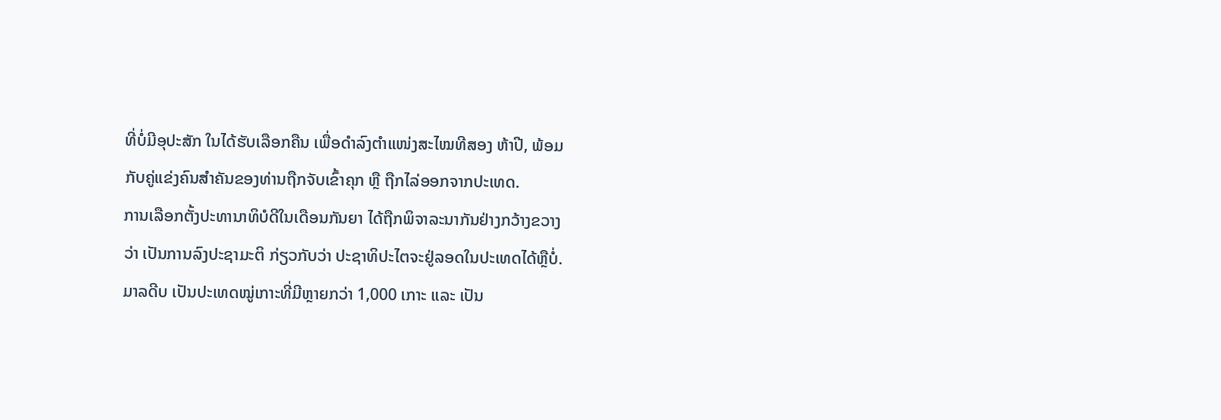ທີ່ບໍ່ມີອຸປະສັກ ໃນໄດ້ຮັບເລືອກຄືນ ເພື່ອດຳລົງຕຳແໜ່ງສະໄໝທີສອງ ຫ້າປີ, ພ້ອມ
ກັບຄູ່ແຂ່ງຄົນສຳຄັນຂອງທ່ານຖືກຈັບເຂົ້າຄຸກ ຫຼື ຖືກໄລ່ອອກຈາກປະເທດ.
ການເລືອກຕັ້ງປະທານາທິບໍດີໃນເດືອນກັນຍາ ໄດ້ຖືກພິຈາລະນາກັນຢ່າງກວ້າງຂວາງ
ວ່າ ເປັນການລົງປະຊາມະຕິ ກ່ຽວກັບວ່າ ປະຊາທິປະໄຕຈະຢູ່ລອດໃນປະເທດໄດ້ຫຼືບໍ່.
ມາລດີບ ເປັນປະເທດໝູ່ເກາະທີ່ມີຫຼາຍກວ່າ 1,000 ເກາະ ແລະ ເປັນ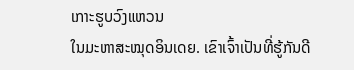ເກາະຮູບວົງແຫວນ
ໃນມະຫາສະໝຸດອິນເດຍ. ເຂົາເຈົ້າເປັນທີ່ຮູ້ກັນດີ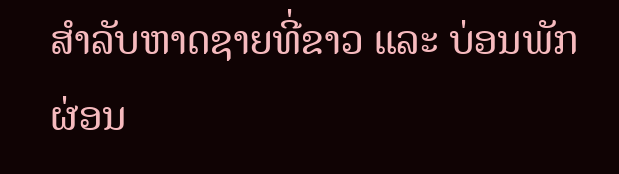ສຳລັບຫາດຊາຍທີ່ຂາວ ແລະ ບ່ອນພັກ
ຜ່ອນ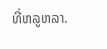ທີ່ຫລູຫລາ.